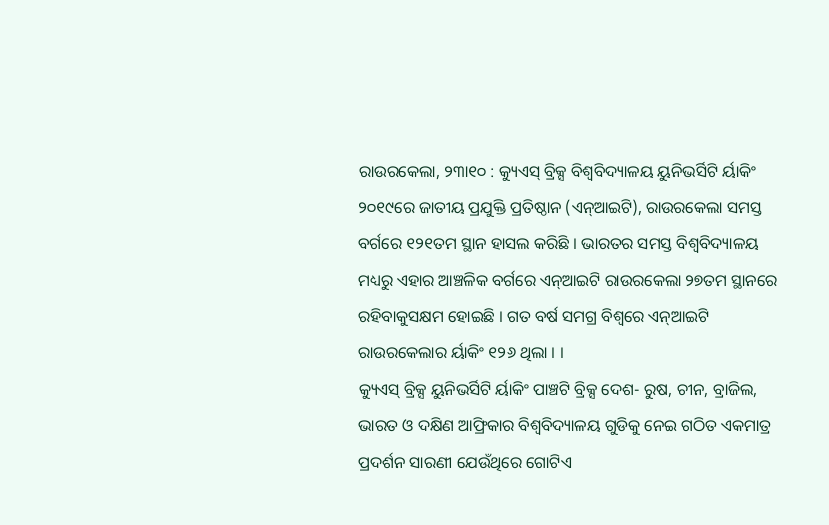ରାଉରକେଲା, ୨୩ା୧୦ : କ୍ୟୁଏସ୍ ବ୍ରିକ୍ସ ବିଶ୍ୱବିଦ୍ୟାଳୟ ୟୁନିଭର୍ସିଟି ର୍ୟାକିଂ ୨୦୧୯ରେ ଜାତୀୟ ପ୍ରଯୁକ୍ତି ପ୍ରତିଷ୍ଠାନ (ଏନ୍ଆଇଟି), ରାଉରକେଲା ସମସ୍ତ ବର୍ଗରେ ୧୨୧ତମ ସ୍ଥାନ ହାସଲ କରିଛି । ଭାରତର ସମସ୍ତ ବିଶ୍ୱବିଦ୍ୟାଳୟ ମଧ୍ୟରୁ ଏହାର ଆଞ୍ଚଳିକ ବର୍ଗରେ ଏନ୍ଆଇଟି ରାଉରକେଲା ୨୭ତମ ସ୍ଥାନରେ ରହିବାକୁସକ୍ଷମ ହୋଇଛି । ଗତ ବର୍ଷ ସମଗ୍ର ବିଶ୍ୱରେ ଏନ୍ଆଇଟି ରାଉରକେଲାର ର୍ୟାକିଂ ୧୨୬ ଥିଲା । ।
କ୍ୟୁଏସ୍ ବ୍ରିକ୍ସ ୟୁନିଭର୍ସିଟି ର୍ୟାକିଂ ପାଞ୍ଚଟି ବ୍ରିକ୍ସ ଦେଶ- ରୁଷ, ଚୀନ, ବ୍ରାଜିଲ, ଭାରତ ଓ ଦକ୍ଷିଣ ଆଫ୍ରିକାର ବିଶ୍ୱବିଦ୍ୟାଳୟ ଗୁଡିକୁ ନେଇ ଗଠିତ ଏକମାତ୍ର ପ୍ରଦର୍ଶନ ସାରଣୀ ଯେଉଁଥିରେ ଗୋଟିଏ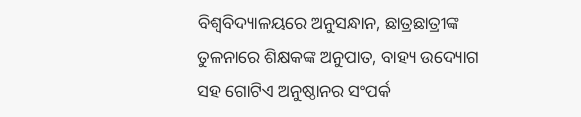ବିଶ୍ୱବିଦ୍ୟାଳୟରେ ଅନୁସନ୍ଧାନ, ଛାତ୍ରଛାତ୍ରୀଙ୍କ ତୁଳନାରେ ଶିକ୍ଷକଙ୍କ ଅନୁପାତ, ବାହ୍ୟ ଉଦ୍ୟୋଗ ସହ ଗୋଟିଏ ଅନୁଷ୍ଠାନର ସଂପର୍କ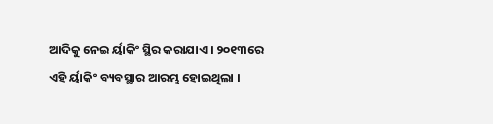ଆଦିକୁ ନେଇ ର୍ୟାକିଂ ସ୍ଥିର କରାଯାଏ । ୨୦୧୩ରେ ଏହି ର୍ୟାକିଂ ବ୍ୟବସ୍ଥାର ଆରମ୍ଭ ହୋଇଥିଲା ।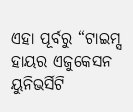ଏହା ପୂର୍ବରୁ “ଟାଇମ୍ସ ହାୟର ଏଜୁକେସନ ୟୁନିଭର୍ସିଟି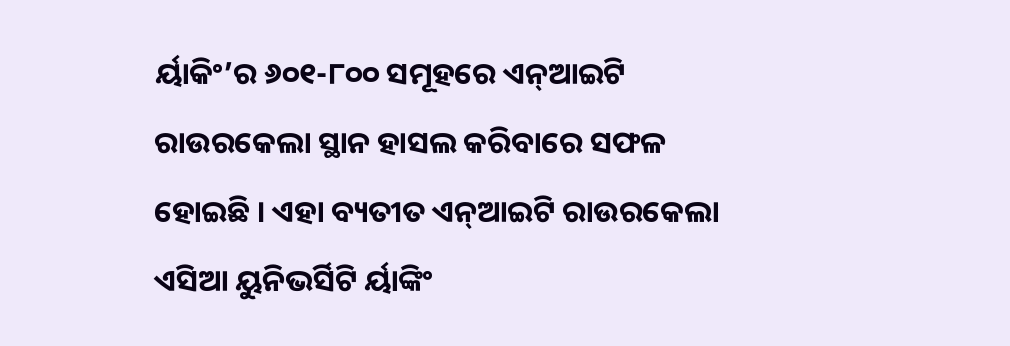ର୍ୟାକିଂ’ର ୬୦୧-୮୦୦ ସମୂହରେ ଏନ୍ଆଇଟି ରାଉରକେଲା ସ୍ଥାନ ହାସଲ କରିବାରେ ସଫଳ ହୋଇଛି । ଏହା ବ୍ୟତୀତ ଏନ୍ଆଇଟି ରାଉରକେଲା ଏସିଆ ୟୁନିଭର୍ସିଟି ର୍ୟାଙ୍କିଂ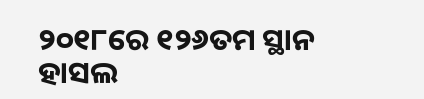୨୦୧୮ରେ ୧୨୬ତମ ସ୍ଥାନ ହାସଲ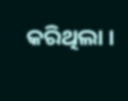କରିଥିଲା ।